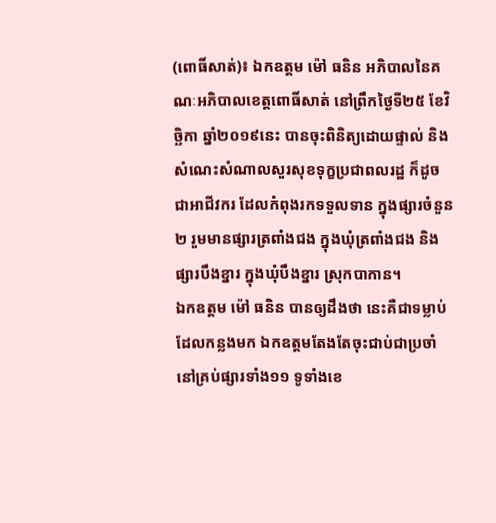(ពោធិ៍សាត់)៖ ឯកឧត្តម ម៉ៅ ធនិន អភិបាលនៃគណៈអភិបាលខេត្តពោធិ៍សាត់ នៅព្រឹកថ្ងៃទី២៥ ខែវិច្ឆិកា ឆ្នាំ២០១៩នេះ បានចុះពិនិត្យដោយផ្ទាល់ និងសំណេះសំណាលសួរសុខទុក្ខប្រជាពលរដ្ឋ ក៏ដូចជាអាជីវករ ដែលកំពុងរកទទួលទាន ក្នុងផ្សារចំនួន២ រួមមានផ្សារត្រពាំងជង ក្នុងឃុំត្រពាំងជង និងផ្សារបឹងខ្នារ ក្នុងឃុំបឹងខ្នារ ស្រុកបាកាន។
ឯកឧត្តម ម៉ៅ ធនិន បានឲ្យដឹងថា នេះគឺជាទម្លាប់ដែលកន្លងមក ឯកឧត្តមតែងតែចុះជាប់ជាប្រចាំ នៅគ្រប់ផ្សារទាំង១១ ទូទាំងខេ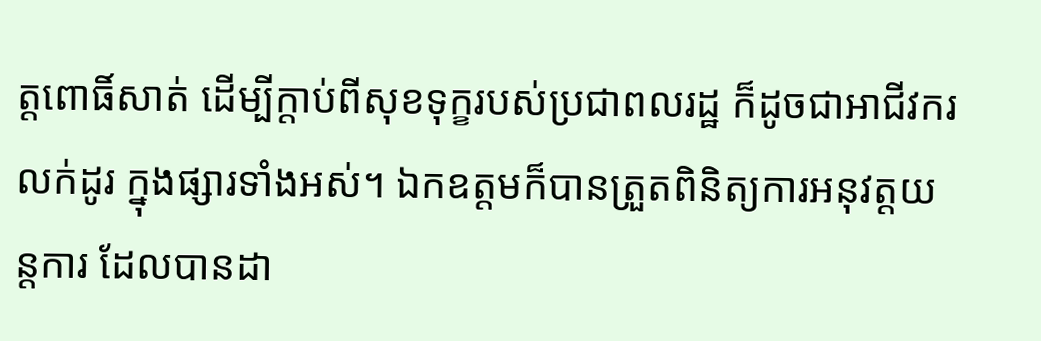ត្តពោធិ៍សាត់ ដើម្បីក្តាប់ពីសុខទុក្ខរបស់ប្រជាពលរដ្ឋ ក៏ដូចជាអាជីវករលក់ដូរ ក្នុងផ្សារទាំងអស់។ ឯកឧត្តមក៏បានត្រួតពិនិត្យការអនុវត្តយន្តការ ដែលបានដា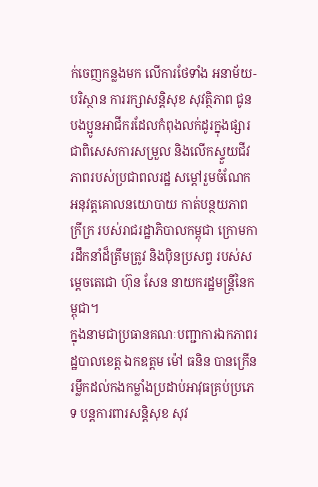ក់ចេញកន្លងមក លើការថែទាំង អនាម័យ-បរិស្ថាន ការរក្សាសន្តិសុខ សុវត្ថិភាព ជូនបងប្អូនអាជីករដែលកំពុងលក់ដូរក្នុងផ្សារ ជាពិសេសការសម្រួល និងលើកស្ទួយជីវភាពរបស់ប្រជាពលរដ្ឋ សម្តៅរួមចំណែកអនុវត្តគោលនយោបាយ កាត់បន្ថយភាពក្រីក្រ របស់រាជរដ្ឋាភិបាលកម្ពុជា ក្រោមការដឹកនាំដ៏ត្រឹមត្រូវ និងប៉ិនប្រសព្វ របស់សម្តេចតេជោ ហ៊ុន សែន នាយករដ្ឋមន្រ្តីនៃកម្ពុជា។
ក្នុងនាមជាប្រធានគណៈបញ្ជាការឯកភាពរដ្ឋបាលខេត្ត ឯកឧត្តម ម៉ៅ ធនិន បានក្រើនរម្លឹកដល់កងកម្លាំងប្រដាប់អាវុធគ្រប់ប្រភេទ បន្តការពារសន្តិសុខ សុវ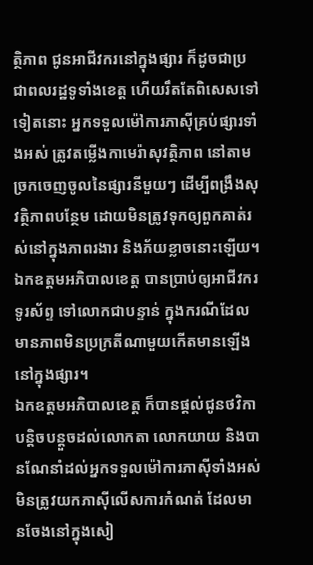ត្ថិភាព ជូនអាជីវករនៅក្នុងផ្សារ ក៏ដូចជាប្រជាពលរដ្ឋទូទាំងខេត្ត ហើយរឹតតែពិសេសទៅទៀតនោះ អ្នកទទួលម៉ៅការភាស៊ីគ្រប់ផ្សារទាំងអស់ ត្រូវតម្លើងកាមេរ៉ាសុវត្ថិភាព នៅតាមច្រកចេញចូលនៃផ្សារនីមួយៗ ដើម្បីពង្រឹងសុវត្ថិភាពបន្ថែម ដោយមិនត្រូវទុកឲ្យពួកគាត់រស់នៅក្នុងភាពរងារ និងភ័យខ្លាចនោះឡើយ។ ឯកឧត្តមអភិបាលខេត្ត បានប្រាប់ឲ្យអាជីវករទូរស័ព្ទ ទៅលោកជាបន្ទាន់ ក្នុងករណីដែលមានភាពមិនប្រក្រតីណាមួយកើតមានឡើងនៅក្នុងផ្សារ។
ឯកឧត្តមអភិបាលខេត្ត ក៏បានផ្តល់ជូនថវិកាបន្តិចបន្តួចដល់លោកតា លោកយាយ និងបានណែនាំដល់អ្នកទទួលម៉ៅការភាស៊ីទាំងអស់ មិនត្រូវយកភាស៊ីលើសការកំណត់ ដែលមានចែងនៅក្នុងសៀ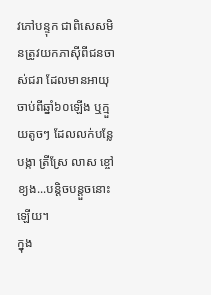វភៅបន្ទុក ជាពិសេសមិនត្រូវយកភាស៊ីពីជនចាស់ជរា ដែលមានអាយុចាប់ពីឆ្នាំ៦០ឡើង ឬក្មួយតូចៗ ដែលលក់បន្លែបង្កា ត្រីស្រែ លាស ខ្ចៅខ្យង...បន្តិចបន្តួចនោះឡើយ។
ក្នុង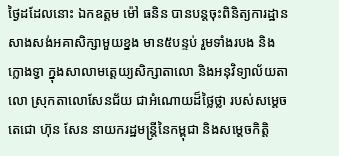ថ្ងៃដដែលនោះ ឯកឧត្តម ម៉ៅ ធនិន បានបន្តចុះពិនិត្យការដ្ឋានសាងសង់អគាសិក្សាមួយខ្នង មាន៥បន្ទប់ រួមទាំងរបង និងក្លោងទ្វា ក្នុងសាលាមត្តេយ្យសិក្សាតាលោ និងអនុវិទ្យាល័យតាលោ ស្រុកតាលោសែនជ័យ ជាអំណោយដ៏ថ្លៃថ្លា របស់សម្តេចតេជោ ហ៊ុន សែន នាយករដ្ឋមន្ត្រីនៃកម្ពុជា និងសម្តេចកិត្តិ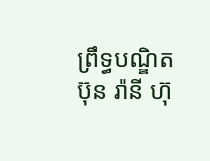ព្រឹទ្ធបណ្ឌិត ប៊ុន រ៉ានី ហ៊ុ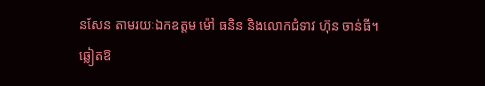នសែន តាមរយៈឯកឧត្តម ម៉ៅ ធនិន និងលោកជំទាវ ហ៊ុន ចាន់ធី។ ឆ្លៀតឱ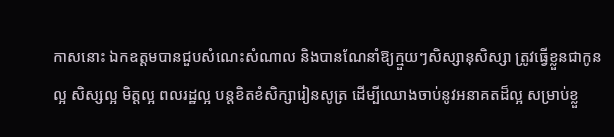កាសនោះ ឯកឧត្តមបានជួបសំណេះសំណាល និងបានណែនាំឱ្យក្មួយៗសិស្សានុសិស្សា ត្រូវធ្វើខ្លួនជាកូនល្អ សិស្សល្អ មិត្តល្អ ពលរដ្ឋល្អ បន្តខិតខំសិក្សារៀនសូត្រ ដើម្បីឈោងចាប់នូវអនាគតដ៏ល្អ សម្រាប់ខ្លួ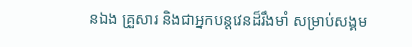នឯង គ្រួសារ និងជាអ្នកបន្តវេនដ៏រឹងមាំ សម្រាប់សង្គម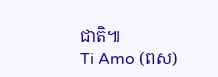ជាតិ៕
Ti Amo (ពស)